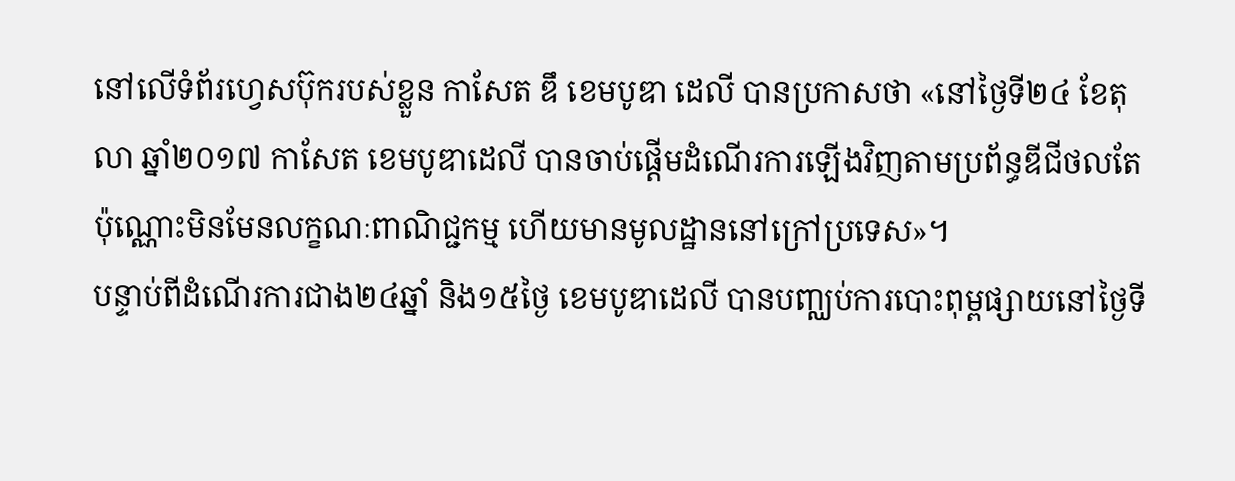នៅលើទំព័រហ្វេសប៊ុករបស់ខ្លួន កាសែត ឌឹ ខេមបូឌា ដេលី បានប្រកាសថា «នៅថ្ងៃទី២៤ ខែតុលា ឆ្នាំ២០១៧ កាសែត ខេមបូឌាដេលី បានចាប់ផ្តើមដំណើរការឡើងវិញតាមប្រព័ន្ធឌីជីថលតែប៉ុណ្ណោះមិនមែនលក្ខណៈពាណិជ្ជកម្ម ហើយមានមូលដ្ឋាននៅក្រៅប្រទេស»។
បន្ទាប់ពីដំណើរការជាង២៤ឆ្នាំ និង១៥ថ្ងៃ ខេមបូឌាដេលី បានបញ្ឈប់ការបោះពុម្ពផ្សាយនៅថ្ងៃទី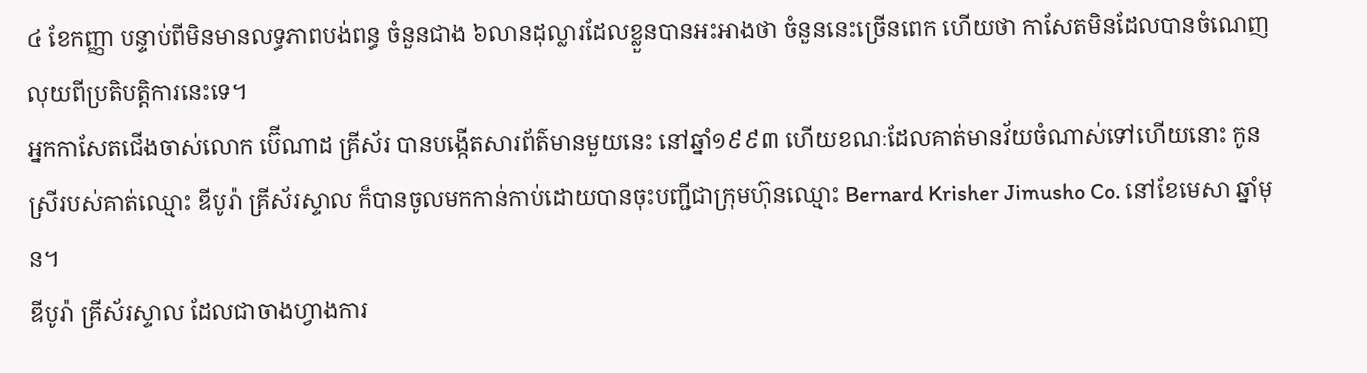៤ ខែកញ្ញា បន្ទាប់ពីមិនមានលទ្ធភាពបង់ពន្ធ ចំនួនជាង ៦លានដុល្លារដែលខ្លួនបានអះអាងថា ចំនួននេះច្រើនពេក ហើយថា កាសែតមិនដែលបានចំណេញលុយពីប្រតិបត្តិការនេះទេ។
អ្នកកាសែតជើងចាស់លោក ប៊ើណាដ គ្រីស័រ បានបង្កើតសារព័ត៌មានមួយនេះ នៅឆ្នាំ១៩៩៣ ហើយខណៈដែលគាត់មានវ័យចំណាស់ទៅហើយនោះ កូនស្រីរបស់គាត់ឈ្មោះ ឌីបូរ៉ា គ្រីស័រស្ទាល ក៏បានចូលមកកាន់កាប់ដោយបានចុះបញ្ជីជាក្រុមហ៊ុនឈ្មោះ Bernard Krisher Jimusho Co. នៅខែមេសា ឆ្នាំមុន។
ឌីបូរ៉ា គ្រីស័រស្ទាល ដែលជាចាងហ្វាងការ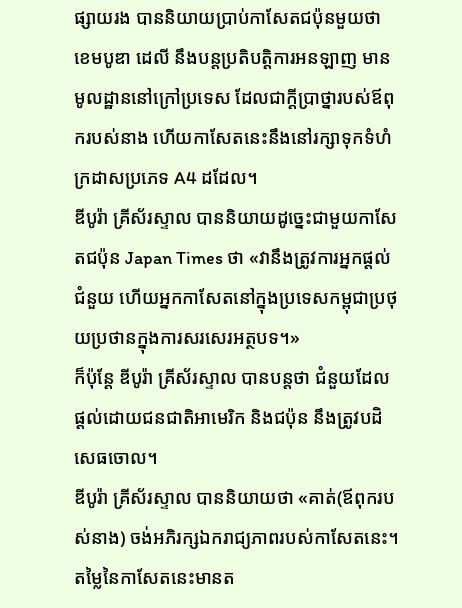ផ្សាយរង បាននិយាយបា្រប់កាសែតជប៉ុនមួយថា ខេមបូឌា ដេលី នឹងបន្តប្រតិបត្តិការអនឡាញ មានមូលដ្ឋាននៅក្រៅប្រទេស ដែលជាក្តីប្រាថ្នារបស់ឪពុករបស់នាង ហើយកាសែតនេះនឹងនៅរក្សាទុកទំហំក្រដាសប្រភេទ A4 ដដែល។
ឌីបូរ៉ា គ្រីស័រស្ទាល បាននិយាយដូច្នេះជាមួយកាសែតជប៉ុន Japan Times ថា «វានឹងត្រូវការអ្នកផ្តល់ជំនួយ ហើយអ្នកកាសែតនៅក្នុងប្រទេសកម្ពុជាប្រថុយប្រថានក្នុងការសរសេរអត្ថបទ។»
ក៏ប៉ុន្តែ ឌីបូរ៉ា គ្រីស័រស្ទាល បានបន្តថា ជំនួយដែលផ្តល់ដោយជនជាតិអាមេរិក និងជប៉ុន នឹងត្រូវបដិសេធចោល។
ឌីបូរ៉ា គ្រីស័រស្ទាល បាននិយាយថា «គាត់(ឪពុករបស់នាង) ចង់អភិរក្សឯករាជ្យភាពរបស់កាសែតនេះ។ តម្លៃនៃកាសែតនេះមានត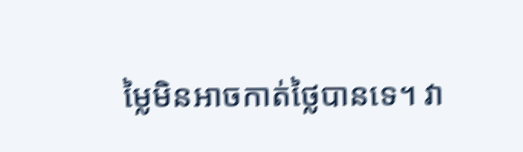ម្លៃមិនអាចកាត់ថ្លៃបានទេ។ វា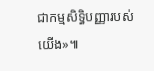ជាកម្មសិទ្ធិបញ្ញារបស់យើង»៕